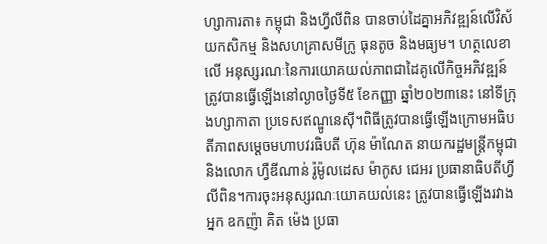ហ្សាការតា៖ កម្ពុជា និងហ្វីលីពិន បានចាប់ដៃគ្នាអភិវឌ្ឍន៍លើវិស័យកសិកម្ម និងសហគ្រាសមីក្រូ ធុនតូច និងមធ្យម។ ហត្ថលេខាលើ អនុស្សរណៈនៃការយោគយល់ភាពជាដៃគូលើកិច្ចអភិវឌ្ឍន៍ ត្រូវបានធ្វើឡើងនៅល្ងាចថ្ងៃទី៥ ខែកញ្ញា ឆ្នាំ២០២៣នេះ នៅទីក្រុងហ្សាកាតា ប្រទេសឥណ្ឌូនេស៊ី។ពិធីត្រូវបានធ្វើឡើងក្រោមអធិបតីភាពសម្តេចមហាបវរធិបតី ហ៊ុន ម៉ាណែត នាយករដ្ឋមន្ត្រីកម្ពុជា និងលោក ហ្វឺឌីណាន់ រ៉ូម៉ូលដេស ម៉ាកូស ជេអរ ប្រធានាធិបតីហ្វីលីពិន។ការចុះអនុស្សរណៈយោគយល់នេះ ត្រូវបានធ្វេីឡេីងរវាងអ្នក ឧកញ៉ា គិត ម៉េង ប្រធា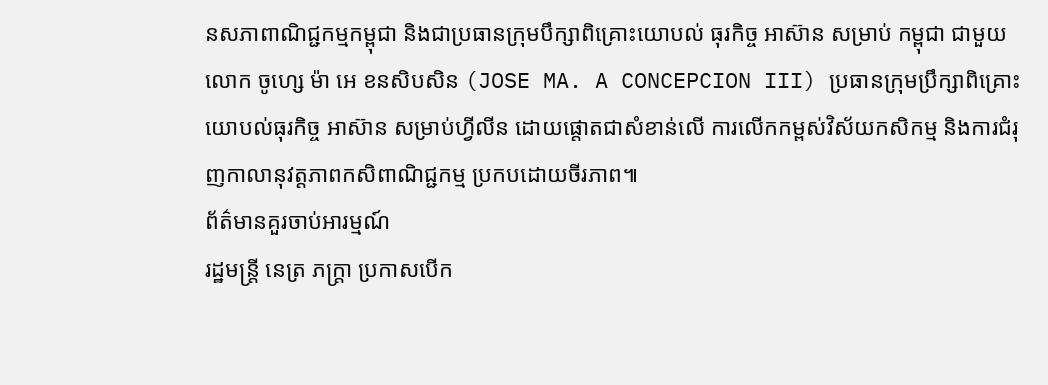នសភាពាណិជ្ជកម្មកម្ពុជា និងជាប្រធានក្រុមបឹក្សាពិគ្រោះយោបល់ ធុរកិច្ច អាស៊ាន សម្រាប់ កម្ពុជា ជាមួយលោក ចូហ្សេ ម៉ា អេ ខនសិបសិន (JOSE MA. A CONCEPCION III) ប្រធានក្រុមប្រឹក្សាពិគ្រោះយោបល់ធុរកិច្ច អាស៊ាន សម្រាប់ហ្វីលីន ដោយផ្តោតជាសំខាន់លើ ការលើកកម្ពស់វិស័យកសិកម្ម និងការជំរុញកាលានុវត្តភាពកសិពាណិជ្ជកម្ម ប្រកបដោយចីរភាព៕
ព័ត៌មានគួរចាប់អារម្មណ៍
រដ្ឋមន្ត្រី នេត្រ ភក្ត្រា ប្រកាសបើក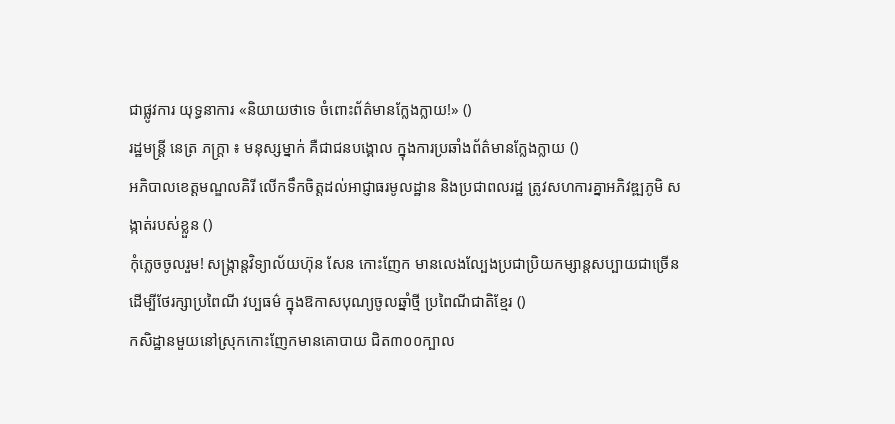ជាផ្លូវការ យុទ្ធនាការ «និយាយថាទេ ចំពោះព័ត៌មានក្លែងក្លាយ!» ()
រដ្ឋមន្ត្រី នេត្រ ភក្ត្រា ៖ មនុស្សម្នាក់ គឺជាជនបង្គោល ក្នុងការប្រឆាំងព័ត៌មានក្លែងក្លាយ ()
អភិបាលខេត្តមណ្ឌលគិរី លើកទឹកចិត្តដល់អាជ្ញាធរមូលដ្ឋាន និងប្រជាពលរដ្ឋ ត្រូវសហការគ្នាអភិវឌ្ឍភូមិ សង្កាត់របស់ខ្លួន ()
កុំភ្លេចចូលរួម! សង្ក្រាន្តវិទ្យាល័យហ៊ុន សែន កោះញែក មានលេងល្បែងប្រជាប្រិយកម្សាន្តសប្បាយជាច្រើន ដើម្បីថែរក្សាប្រពៃណី វប្បធម៌ ក្នុងឱកាសបុណ្យចូលឆ្នាំថ្មី ប្រពៃណីជាតិខ្មែរ ()
កសិដ្ឋានមួយនៅស្រុកកោះញែកមានគោបាយ ជិត៣០០ក្បាល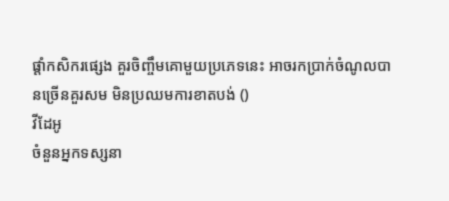ផ្ដាំកសិករផ្សេង គួរចិញ្ចឹមគោមួយប្រភេទនេះ អាចរកប្រាក់ចំណូលបានច្រើនគួរសម មិនប្រឈមការខាតបង់ ()
វីដែអូ
ចំនួនអ្នកទស្សនា